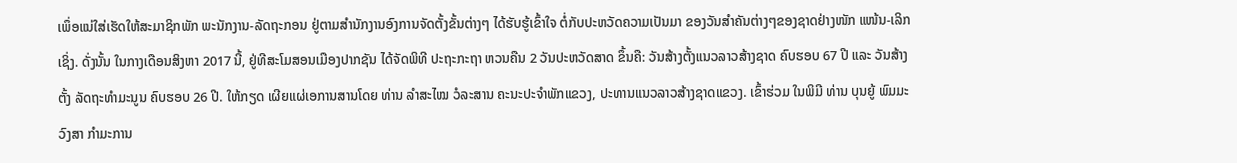ເພຶ່ອແນ່ໃສ່ເຮັດໃຫ້ສະມາຊິກພັກ ພະນັກງານ-ລັດຖະກອນ ຢູ່ຕາມສໍານັກງານອົງການຈັດຕັ້ງຂັ້ນຕ່າງໆ ໄດ້ຮັບຮູ້ເຂົ້າໃຈ ຕໍ່ກັບປະຫວັດຄວາມເປັນມາ ຂອງວັນສໍາຄັນຕ່າງໆຂອງຊາດຢ່າງໜັກ ແໜ້ນ-ເລິກເຊິ່ງ. ດັ່ງນັ້ນ ໃນກາງເດືອນສິງຫາ 2017 ນີ້, ຢູ່ທີສະໂມສອນເມືອງປາກຊັນ ໄດ້ຈັດພິທີ ປະຖະກະຖາ ຫວນຄືນ 2 ວັນປະຫວັດສາດ ຂຶ້ນຄື: ວັນສ້າງຕັ້ງແນວລາວສ້າງຊາດ ຄົບຮອບ 67 ປີ ແລະ ວັນສ້າງຕັ້ງ ລັດຖະທໍາມະນູນ ຄົບຮອບ 26 ປີ. ໃຫ້ກຽດ ເຜີຍແຜ່ເອການສານໂດຍ ທ່ານ ລໍາສະໄໝ ວໍລະສານ ຄະນະປະຈໍາພັກແຂວງ, ປະທານແນວລາວສ້າງຊາດແຂວງ. ເຂົ້າຮ່ວມ ໃນພິມີ ທ່ານ ບຸນຍູ້ ພົມມະວົງສາ ກໍາມະການ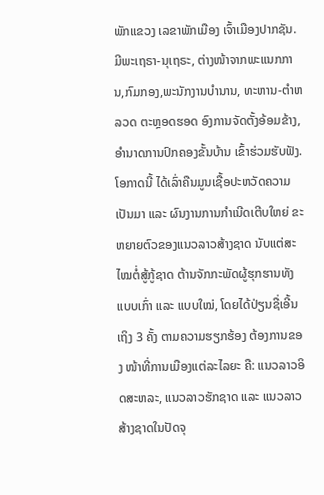ພັກແຂວງ ເລຂາພັກເມືອງ ເຈົ້າເມືອງປາກຊັນ. ມີພະເຖຣາ-ນຸເຖຣະ, ຕ່າງໜ້າຈາກພະແນກການ,ກົມກອງ,ພະນັກງານບຳນານ, ທະຫານ-ຕຳຫລວດ ຕະຫຼອດຮອດ ອົງການຈັດຕັ້ງອ້ອມຂ້າງ, ອໍານາດການປົກຄອງຂັ້ນບ້ານ ເຂົ້າຮ່ວມຮັບຟັງ.
ໂອກາດນີ້ ໄດ້ເລົ່າຄືນມູນເຊື້ອປະຫວັດຄວາມເປັນມາ ແລະ ຜົນງານການກຳເນີດເຕີບໃຫຍ່ ຂະຫຍາຍຕົວຂອງແນວລາວສ້າງຊາດ ນັບແຕ່ສະໄໝຕໍ່ສູ້ກູ້ຊາດ ຕ້ານຈັກກະພັດຜູ້ຮຸກຮານທັງແບບເກົ່າ ແລະ ແບບໃໝ່, ໂດຍໄດ້ປ່ຽນຊື່ເອີ້ນເຖິງ 3 ຄັ້ງ ຕາມຄວາມຮຽກຮ້ອງ ຕ້ອງການຂອງ ໜ້າທີ່ການເມືອງແຕ່ລະໄລຍະ ຄື: ແນວລາວອິດສະຫລະ, ແນວລາວຮັກຊາດ ແລະ ແນວລາວສ້າງຊາດໃນປັດຈຸ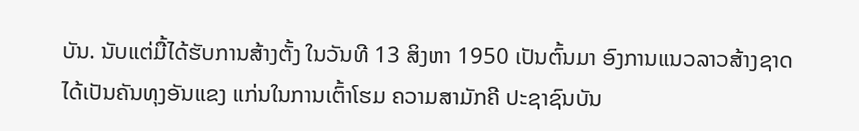ບັນ. ນັບແຕ່ມື້ໄດ້ຮັບການສ້າງຕັ້ງ ໃນວັນທີ 13 ສິງຫາ 1950 ເປັນຕົ້ນມາ ອົງການແນວລາວສ້າງຊາດ ໄດ້ເປັນຄັນທຸງອັນແຂງ ແກ່ນໃນການເຕົ້າໂຮມ ຄວາມສາມັກຄີ ປະຊາຊົນບັນ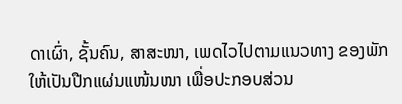ດາເຜົ່າ, ຊັ້ນຄົນ, ສາສະໜາ, ເພດໄວໄປຕາມແນວທາງ ຂອງພັກ ໃຫ້ເປັນປືກແຜ່ນແໜ້ນໜາ ເພື່ອປະກອບສ່ວນ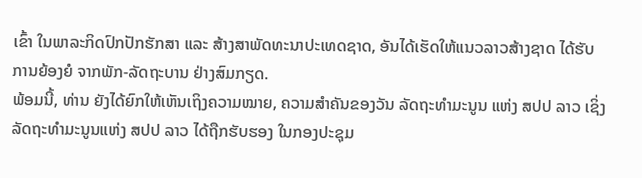ເຂົ້າ ໃນພາລະກິດປົກປັກຮັກສາ ແລະ ສ້າງສາພັດທະນາປະເທດຊາດ, ອັນໄດ້ເຮັດໃຫ້ແນວລາວສ້າງຊາດ ໄດ້ຮັບການຍ້ອງຍໍ ຈາກພັກ-ລັດຖະບານ ຢ່າງສົມກຽດ.
ພ້ອມນີ້, ທ່ານ ຍັງໄດ້ຍົກໃຫ້ເຫັນເຖິງຄວາມໝາຍ, ຄວາມສຳຄັນຂອງວັນ ລັດຖະທຳມະນູນ ແຫ່ງ ສປປ ລາວ ເຊິ່ງລັດຖະທຳມະນູນແຫ່ງ ສປປ ລາວ ໄດ້ຖືກຮັບຮອງ ໃນກອງປະຊຸມ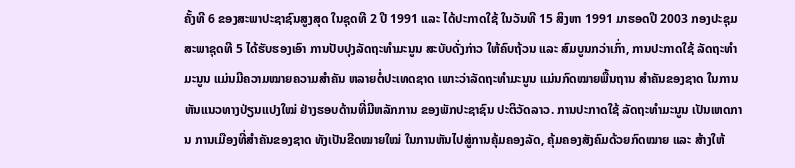ຄັ້ງທີ 6 ຂອງສະພາປະຊາຊົນສູງສຸດ ໃນຊຸດທີ 2 ປີ 1991 ແລະ ໄດ້ປະກາດໃຊ້ ໃນວັນທີ 15 ສິງຫາ 1991 ມາຮອດປີ 2003 ກອງປະຊຸມສະພາຊຸດທີ 5 ໄດ້ຮັບຮອງເອົາ ການປັບປຸງລັດຖະທຳມະນູນ ສະບັບດັ່ງກ່າວ ໃຫ້ຄົບຖ້ວນ ແລະ ສົມບູນກວ່າເກົ່າ, ການປະກາດໃຊ້ ລັດຖະທຳມະນູນ ແມ່ນມີຄວາມໝາຍຄວາມສຳຄັນ ຫລາຍຕໍ່ປະເທດຊາດ ເພາະວ່າລັດຖະທຳມະນູນ ແມ່ນກົດໝາຍພື້ນຖານ ສຳຄັນຂອງຊາດ ໃນການຫັນແນວທາງປ່ຽນແປງໃໝ່ ຢ່າງຮອບດ້ານທີ່ມີຫລັກການ ຂອງພັກປະຊາຊົນ ປະຕິວັດລາວ. ການປະກາດໃຊ້ ລັດຖະທຳມະນູນ ເປັນເຫດການ ການເມືອງທີ່ສຳຄັນຂອງຊາດ ທັງເປັນຂີດໝາຍໃໝ່ ໃນການຫັນໄປສູ່ການຄຸ້ມຄອງລັດ, ຄຸ້ມຄອງສັງຄົມດ້ວຍກົດໝາຍ ແລະ ສ້າງໃຫ້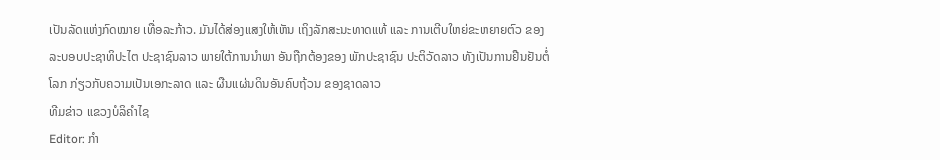ເປັນລັດແຫ່ງກົດໝາຍ ເທື່ອລະກ້າວ. ມັນໄດ້ສ່ອງແສງໃຫ້ເຫັນ ເຖິງລັກສະນະທາດແທ້ ແລະ ການເຕີບໃຫຍ່ຂະຫຍາຍຕົວ ຂອງລະບອບປະຊາທິປະໄຕ ປະຊາຊົນລາວ ພາຍໃຕ້ການນຳພາ ອັນຖືກຕ້ອງຂອງ ພັກປະຊາຊົນ ປະຕິວັດລາວ ທັງເປັນການຢືນຢັນຕໍ່ໂລກ ກ່ຽວກັບຄວາມເປັນເອກະລາດ ແລະ ຜືນແຜ່ນດິນອັນຄົບຖ້ວນ ຂອງຊາດລາວ
ທີມຂ່າວ ແຂວງບໍລິຄຳໄຊ
Editor: ກຳ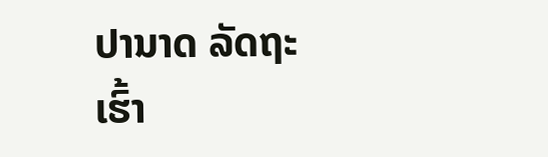ປານາດ ລັດຖະເຮົ້າ